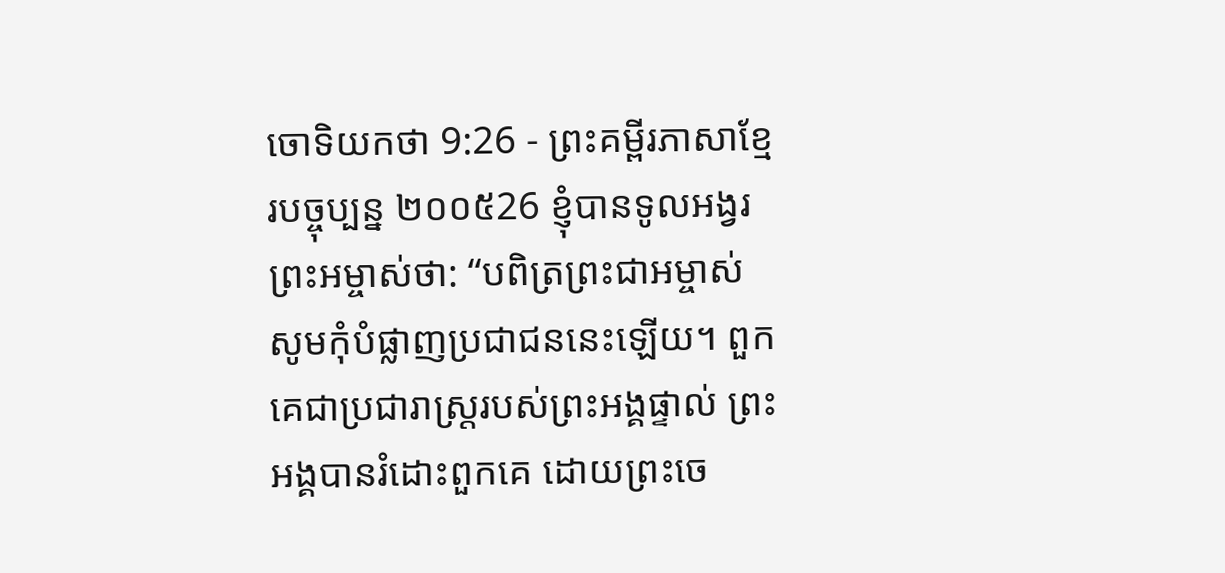ចោទិយកថា 9:26 - ព្រះគម្ពីរភាសាខ្មែរបច្ចុប្បន្ន ២០០៥26 ខ្ញុំបានទូលអង្វរព្រះអម្ចាស់ថា: “បពិត្រព្រះជាអម្ចាស់ សូមកុំបំផ្លាញប្រជាជននេះឡើយ។ ពួកគេជាប្រជារាស្ត្ររបស់ព្រះអង្គផ្ទាល់ ព្រះអង្គបានរំដោះពួកគេ ដោយព្រះចេ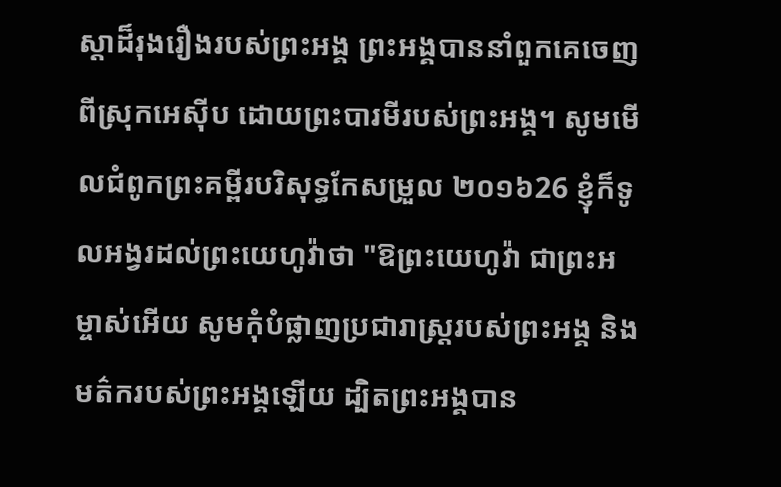ស្ដាដ៏រុងរឿងរបស់ព្រះអង្គ ព្រះអង្គបាននាំពួកគេចេញពីស្រុកអេស៊ីប ដោយព្រះបារមីរបស់ព្រះអង្គ។ សូមមើលជំពូកព្រះគម្ពីរបរិសុទ្ធកែសម្រួល ២០១៦26 ខ្ញុំក៏ទូលអង្វរដល់ព្រះយេហូវ៉ាថា "ឱព្រះយេហូវ៉ា ជាព្រះអម្ចាស់អើយ សូមកុំបំផ្លាញប្រជារាស្ត្ររបស់ព្រះអង្គ និងមត៌ករបស់ព្រះអង្គឡើយ ដ្បិតព្រះអង្គបាន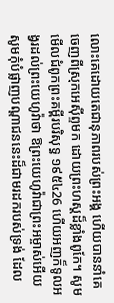លោះគេដោយតេជានុភាពរបស់ព្រះអង្គ ហើយបាននាំគេចេញពីស្រុកអេស៊ីព្ទមក ដោយព្រះហស្តដ៏ខ្លាំងពូកែ។ សូមមើលជំពូកព្រះគម្ពីរបរិសុទ្ធ ១៩៥៤26 ហើយអញក៏ទូលអង្វរដល់ព្រះយេហូវ៉ាថា ឱព្រះយេហូវ៉ាជាព្រះអម្ចាស់អើយ សូមកុំបំផ្លាញបណ្តាជននេះដ៏ជាមរដករបស់ទ្រង់ ដែល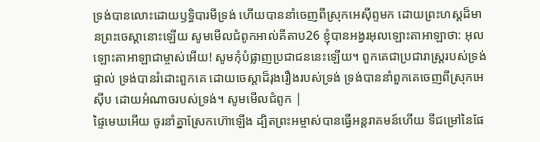ទ្រង់បានលោះដោយឫទ្ធិបារមីទ្រង់ ហើយបាននាំចេញពីស្រុកអេស៊ីព្ទមក ដោយព្រះហស្តដ៏មានព្រះចេស្តានោះឡើយ សូមមើលជំពូកអាល់គីតាប26 ខ្ញុំបានអង្វរអុលឡោះតាអាឡាថា: អុលឡោះតាអាឡាជាម្ចាស់អើយ! សូមកុំបំផ្លាញប្រជាជននេះឡើយ។ ពួកគេជាប្រជារាស្ត្ររបស់ទ្រង់ផ្ទាល់ ទ្រង់បានរំដោះពួកគេ ដោយចេស្តាដ៏រុងរឿងរបស់ទ្រង់ ទ្រង់បាននាំពួកគេចេញពីស្រុកអេស៊ីប ដោយអំណាចរបស់ទ្រង់។ សូមមើលជំពូក |
ផ្ទៃមេឃអើយ ចូរនាំគ្នាស្រែកហ៊ោឡើង ដ្បិតព្រះអម្ចាស់បានធ្វើអន្តរាគមន៍ហើយ ទីជម្រៅនៃផែ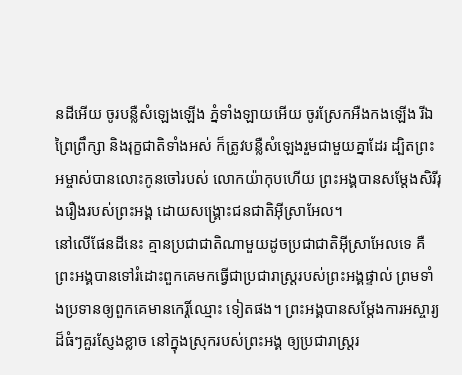នដីអើយ ចូរបន្លឺសំឡេងឡើង ភ្នំទាំងឡាយអើយ ចូរស្រែកអឺងកងឡើង រីឯព្រៃព្រឹក្សា និងរុក្ខជាតិទាំងអស់ ក៏ត្រូវបន្លឺសំឡេងរួមជាមួយគ្នាដែរ ដ្បិតព្រះអម្ចាស់បានលោះកូនចៅរបស់ លោកយ៉ាកុបហើយ ព្រះអង្គបានសម្តែងសិរីរុងរឿងរបស់ព្រះអង្គ ដោយសង្គ្រោះជនជាតិអ៊ីស្រាអែល។
នៅលើផែនដីនេះ គ្មានប្រជាជាតិណាមួយដូចប្រជាជាតិអ៊ីស្រាអែលទេ គឺព្រះអង្គបានទៅរំដោះពួកគេមកធ្វើជាប្រជារាស្ត្ររបស់ព្រះអង្គផ្ទាល់ ព្រមទាំងប្រទានឲ្យពួកគេមានកេរ្តិ៍ឈ្មោះ ទៀតផង។ ព្រះអង្គបានសម្តែងការអស្ចារ្យដ៏ធំៗគួរស្ញែងខ្លាច នៅក្នុងស្រុករបស់ព្រះអង្គ ឲ្យប្រជារាស្ត្ររ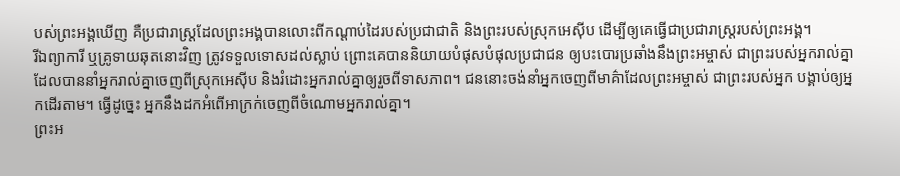បស់ព្រះអង្គឃើញ គឺប្រជារាស្ត្រដែលព្រះអង្គបានលោះពីកណ្ដាប់ដៃរបស់ប្រជាជាតិ និងព្រះរបស់ស្រុកអេស៊ីប ដើម្បីឲ្យគេធ្វើជាប្រជារាស្ត្ររបស់ព្រះអង្គ។
រីឯព្យាការី ឬគ្រូទាយឆុតនោះវិញ ត្រូវទទួលទោសដល់ស្លាប់ ព្រោះគេបាននិយាយបំផុសបំផុលប្រជាជន ឲ្យបះបោរប្រឆាំងនឹងព្រះអម្ចាស់ ជាព្រះរបស់អ្នករាល់គ្នា ដែលបាននាំអ្នករាល់គ្នាចេញពីស្រុកអេស៊ីប និងរំដោះអ្នករាល់គ្នាឲ្យរួចពីទាសភាព។ ជននោះចង់នាំអ្នកចេញពីមាគ៌ាដែលព្រះអម្ចាស់ ជាព្រះរបស់អ្នក បង្គាប់ឲ្យអ្នកដើរតាម។ ធ្វើដូច្នេះ អ្នកនឹងដកអំពើអាក្រក់ចេញពីចំណោមអ្នករាល់គ្នា។
ព្រះអ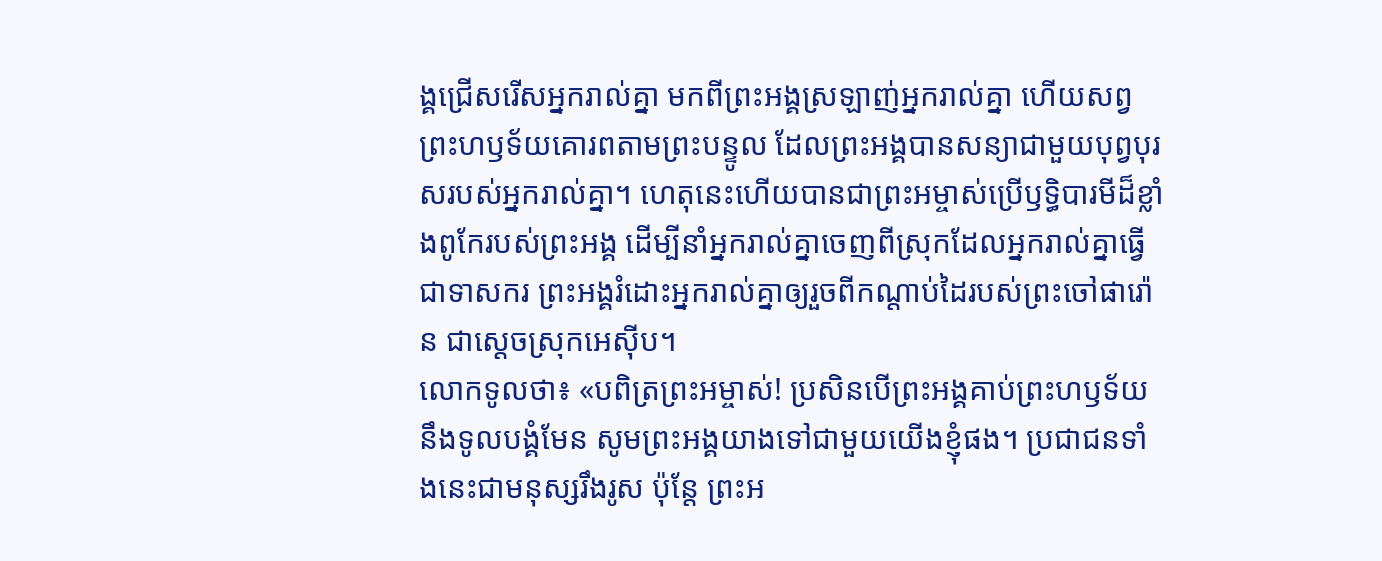ង្គជ្រើសរើសអ្នករាល់គ្នា មកពីព្រះអង្គស្រឡាញ់អ្នករាល់គ្នា ហើយសព្វព្រះហឫទ័យគោរពតាមព្រះបន្ទូល ដែលព្រះអង្គបានសន្យាជាមួយបុព្វបុរសរបស់អ្នករាល់គ្នា។ ហេតុនេះហើយបានជាព្រះអម្ចាស់ប្រើឫទ្ធិបារមីដ៏ខ្លាំងពូកែរបស់ព្រះអង្គ ដើម្បីនាំអ្នករាល់គ្នាចេញពីស្រុកដែលអ្នករាល់គ្នាធ្វើជាទាសករ ព្រះអង្គរំដោះអ្នករាល់គ្នាឲ្យរួចពីកណ្ដាប់ដៃរបស់ព្រះចៅផារ៉ោន ជាស្ដេចស្រុកអេស៊ីប។
លោកទូលថា៖ «បពិត្រព្រះអម្ចាស់! ប្រសិនបើព្រះអង្គគាប់ព្រះហឫទ័យនឹងទូលបង្គំមែន សូមព្រះអង្គយាងទៅជាមួយយើងខ្ញុំផង។ ប្រជាជនទាំងនេះជាមនុស្សរឹងរូស ប៉ុន្តែ ព្រះអ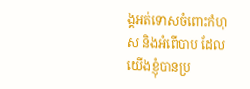ង្គអត់ទោសចំពោះកំហុស និងអំពើបាប ដែលយើងខ្ញុំបានប្រ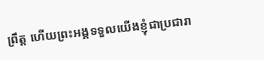ព្រឹត្ត ហើយព្រះអង្គទទួលយើងខ្ញុំជាប្រជារា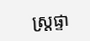ស្ត្រផ្ទា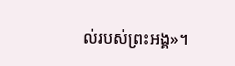ល់របស់ព្រះអង្គ»។